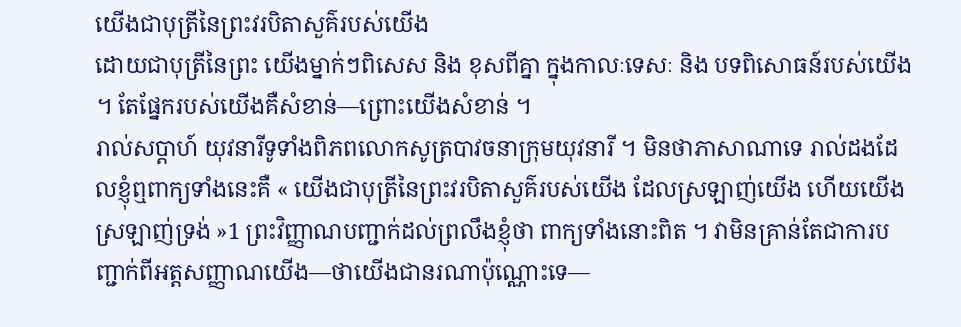យើងជាបុត្រីនៃព្រះវរបិតាសួគ៌របស់យើង
ដោយជាបុត្រីនៃព្រះ យើងម្នាក់ៗពិសេស និង ខុសពីគ្នា ក្នុងកាលៈទេសៈ និង បទពិសោធន៍របស់យើង ។ តែផ្នែករបស់យើងគឺសំខាន់—ព្រោះយើងសំខាន់ ។
រាល់សប្ដាហ៍ យុវនារីទូទាំងពិភពលោកសូត្របាវចនាក្រុមយុវនារី ។ មិនថាភាសាណាទេ រាល់ដងដែលខ្ញុំឮពាក្យទាំងនេះគឺ « យើងជាបុត្រីនៃព្រះវរបិតាសួគ៌របស់យើង ដែលស្រឡាញ់យើង ហើយយើងស្រឡាញ់ទ្រង់ »1 ព្រះវិញ្ញាណបញ្ជាក់ដល់ព្រលឹងខ្ញុំថា ពាក្យទាំងនោះពិត ។ វាមិនគ្រាន់តែជាការបញ្ជាក់ពីអត្តសញ្ញាណយើង—ថាយើងជានរណាប៉ុណ្ណោះទេ—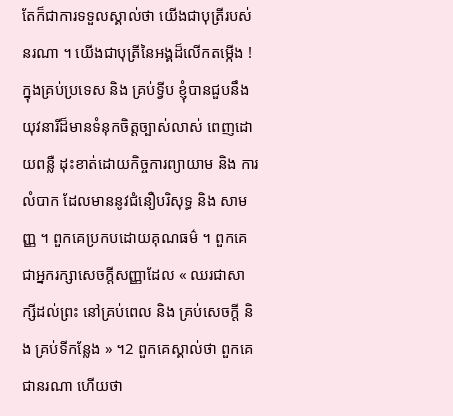តែក៏ជាការទទួលស្គាល់ថា យើងជាបុត្រីរបស់នរណា ។ យើងជាបុត្រីនៃអង្គដ៏លើកតម្កើង !
ក្នុងគ្រប់ប្រទេស និង គ្រប់ទ្វីប ខ្ញុំបានជួបនឹងយុវនារីដ៏មានទំនុកចិត្តច្បាស់លាស់ ពេញដោយពន្លឺ ដុះខាត់ដោយកិច្ចការព្យាយាម និង ការលំបាក ដែលមាននូវជំនឿបរិសុទ្ធ និង សាមញ្ញ ។ ពួកគេប្រកបដោយគុណធម៌ ។ ពួកគេជាអ្នករក្សាសេចក្ដីសញ្ញាដែល « ឈរជាសាក្សីដល់ព្រះ នៅគ្រប់ពេល និង គ្រប់សេចក្ដី និង គ្រប់ទីកន្លែង » ។2 ពួកគេស្គាល់ថា ពួកគេជានរណា ហើយថា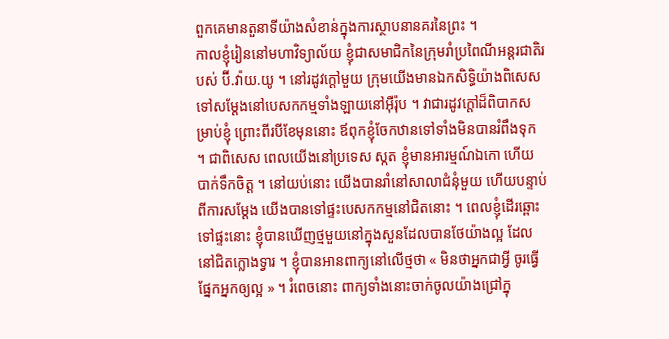ពួកគេមានតួនាទីយ៉ាងសំខាន់ក្នុងការស្ថាបនានគរនៃព្រះ ។
កាលខ្ញុំរៀននៅមហាវិទ្យាល័យ ខ្ញុំជាសមាជិកនៃក្រុមរាំប្រពៃណីអន្តរជាតិរបស់ ប៊ី.វ៉ាយ.យូ ។ នៅរដូវក្ដៅមួយ ក្រុមយើងមានឯកសិទ្ធិយ៉ាងពិសេសទៅសម្ដែងនៅបេសកកម្មទាំងឡាយនៅអ៊ឺរ៉ុប ។ វាជារដូវក្ដៅដ៏ពិបាកសម្រាប់ខ្ញុំ ព្រោះពីរបីខែមុននោះ ឪពុកខ្ញុំចែកឋានទៅទាំងមិនបានរំពឹងទុក ។ ជាពិសេស ពេលយើងនៅប្រទេស ស្កត ខ្ញុំមានអារម្មណ៍ឯកោ ហើយបាក់ទឹកចិត្ត ។ នៅយប់នោះ យើងបានរាំនៅសាលាជំនុំមួយ ហើយបន្ទាប់ពីការសម្ដែង យើងបានទៅផ្ទះបេសកកម្មនៅជិតនោះ ។ ពេលខ្ញុំដើរឆ្ពោះទៅផ្ទះនោះ ខ្ញុំបានឃើញថ្មមួយនៅក្នុងសួនដែលបានថែយ៉ាងល្អ ដែលនៅជិតក្លោងទ្វារ ។ ខ្ញុំបានអានពាក្យនៅលើថ្មថា « មិនថាអ្នកជាអ្វី ចូរធ្វើផ្នែកអ្នកឲ្យល្អ » ។ រំពេចនោះ ពាក្យទាំងនោះចាក់ចូលយ៉ាងជ្រៅក្នុ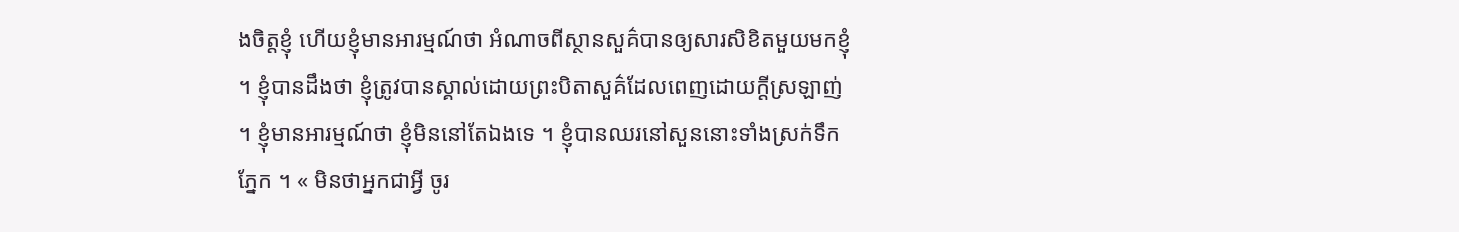ងចិត្តខ្ញុំ ហើយខ្ញុំមានអារម្មណ៍ថា អំណាចពីស្ថានសួគ៌បានឲ្យសារសិខិតមួយមកខ្ញុំ ។ ខ្ញុំបានដឹងថា ខ្ញុំត្រូវបានស្គាល់ដោយព្រះបិតាសួគ៌ដែលពេញដោយក្ដីស្រឡាញ់ ។ ខ្ញុំមានអារម្មណ៍ថា ខ្ញុំមិននៅតែឯងទេ ។ ខ្ញុំបានឈរនៅសួននោះទាំងស្រក់ទឹកភ្នែក ។ « មិនថាអ្នកជាអ្វី ចូរ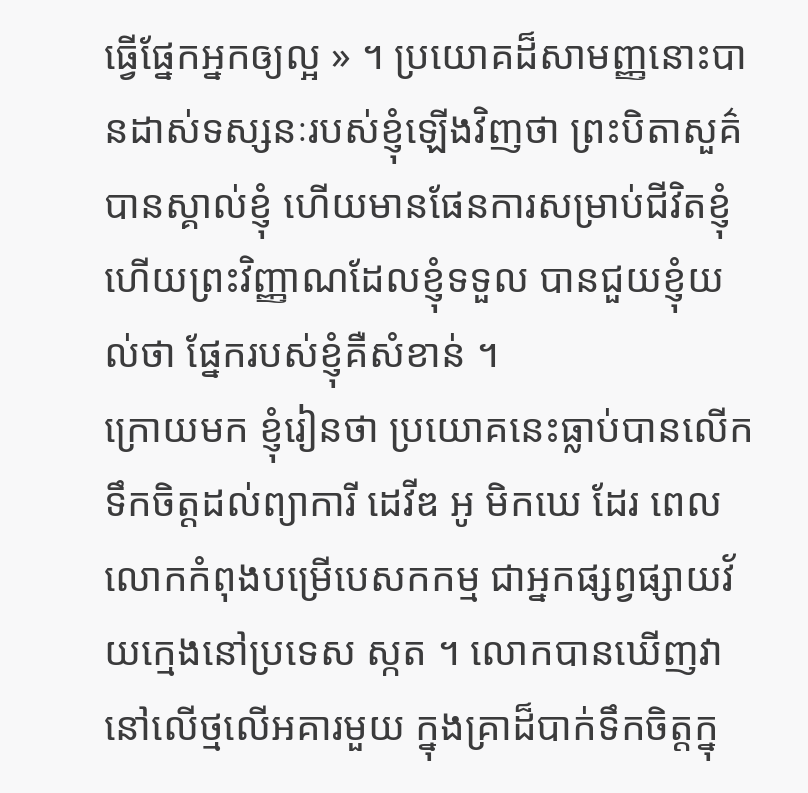ធ្វើផ្នែកអ្នកឲ្យល្អ » ។ ប្រយោគដ៏សាមញ្ញនោះបានដាស់ទស្សនៈរបស់ខ្ញុំឡើងវិញថា ព្រះបិតាសួគ៌បានស្គាល់ខ្ញុំ ហើយមានផែនការសម្រាប់ជីវិតខ្ញុំ ហើយព្រះវិញ្ញាណដែលខ្ញុំទទួល បានជួយខ្ញុំយល់ថា ផ្នែករបស់ខ្ញុំគឺសំខាន់ ។
ក្រោយមក ខ្ញុំរៀនថា ប្រយោគនេះធ្លាប់បានលើកទឹកចិត្តដល់ព្យាការី ដេវីឌ អូ មិកឃេ ដែរ ពេលលោកកំពុងបម្រើបេសកកម្ម ជាអ្នកផ្សព្វផ្សាយវ័យក្មេងនៅប្រទេស ស្កត ។ លោកបានឃើញវានៅលើថ្មលើអគារមួយ ក្នុងគ្រាដ៏បាក់ទឹកចិត្តក្នុ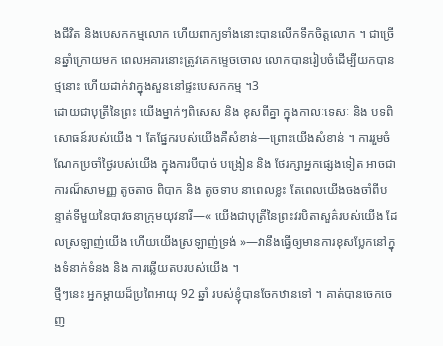ងជីវិត និងបេសកកម្មលោក ហើយពាក្យទាំងនោះបានលើកទឹកចិត្តលោក ។ ជាច្រើនឆ្នាំក្រោយមក ពេលអគារនោះត្រូវគេកម្ទេចចោល លោកបានរៀបចំដើម្បីយកបានថ្មនោះ ហើយដាក់វាក្នុងសួននៅផ្ទះបេសកកម្ម ។3
ដោយជាបុត្រីនៃព្រះ យើងម្នាក់ៗពិសេស និង ខុសពីគ្នា ក្នុងកាលៈទេសៈ និង បទពិសោធន៍របស់យើង ។ តែផ្នែករបស់យើងគឺសំខាន់—ព្រោះយើងសំខាន់ ។ ការរួមចំណែកប្រចាំថ្ងៃរបស់យើង ក្នុងការបីបាច់ បង្រៀន និង ថែរក្សាអ្នកផ្សេងទៀត អាចជាការណ៏សាមញ្ញ តូចតាច ពិបាក និង តូចទាប នាពេលខ្លះ តែពេលយើងចងចាំពីបន្ទាត់ទីមួយនៃបាវចនាក្រុមយុវនារី—« យើងជាបុត្រីនៃព្រះវរបិតាសួគ៌របស់យើង ដែលស្រឡាញ់យើង ហើយយើងស្រឡាញ់ទ្រង់ »—វានឹងធ្វើឲ្យមានការខុសប្លែកនៅក្នុងទំនាក់ទំនង និង ការឆ្លើយតបរបស់យើង ។
ថ្មីៗនេះ អ្នកម្ដាយដ៏ប្រពៃអាយុ 92 ឆ្នាំ របស់ខ្ញុំបានចែកឋានទៅ ។ គាត់បានចេកចេញ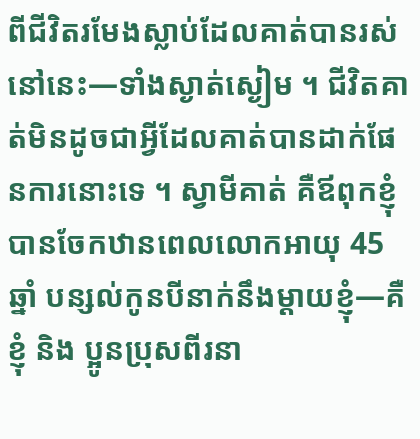ពីជីវិតរមែងស្លាប់ដែលគាត់បានរស់នៅនេះ—ទាំងស្ងាត់ស្ងៀម ។ ជីវិតគាត់មិនដូចជាអ្វីដែលគាត់បានដាក់ផែនការនោះទេ ។ ស្វាមីគាត់ គឺឪពុកខ្ញុំ បានចែកឋានពេលលោកអាយុ 45 ឆ្នាំ បន្សល់កូនបីនាក់នឹងម្ដាយខ្ញុំ—គឺខ្ញុំ និង ប្អូនប្រុសពីរនា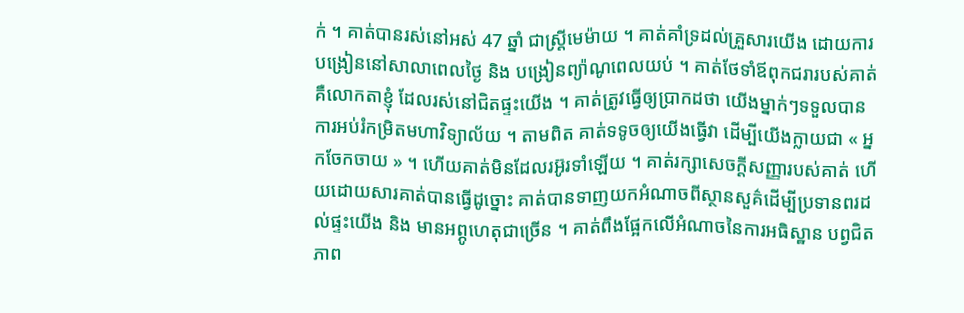ក់ ។ គាត់បានរស់នៅអស់ 47 ឆ្នាំ ជាស្ត្រីមេម៉ាយ ។ គាត់គាំទ្រដល់គ្រួសារយើង ដោយការបង្រៀននៅសាលាពេលថ្ងៃ និង បង្រៀនព្យ៉ាណូពេលយប់ ។ គាត់ថែទាំឪពុកជរារបស់គាត់ គឺលោកតាខ្ញុំ ដែលរស់នៅជិតផ្ទះយើង ។ គាត់ត្រូវធ្វើឲ្យប្រាកដថា យើងម្នាក់ៗទទួលបានការអប់រំកម្រិតមហាវិទ្យាល័យ ។ តាមពិត គាត់ទទូចឲ្យយើងធ្វើវា ដើម្បីយើងក្លាយជា « អ្នកចែកចាយ » ។ ហើយគាត់មិនដែលរអ៊ូរទាំឡើយ ។ គាត់រក្សាសេចក្ដីសញ្ញារបស់គាត់ ហើយដោយសារគាត់បានធ្វើដូច្នោះ គាត់បានទាញយកអំណាចពីស្ថានសួគ៌ដើម្បីប្រទានពរដល់ផ្ទះយើង និង មានអព្ភូហេតុជាច្រើន ។ គាត់ពឹងផ្អែកលើអំណាចនៃការអធិស្ឋាន បព្វជិតភាព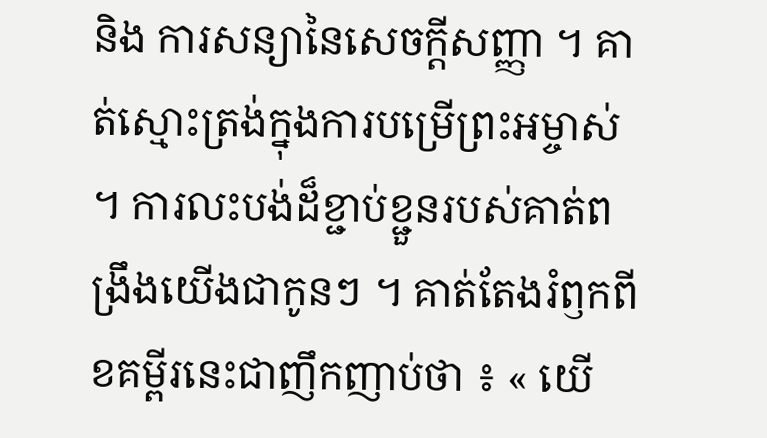និង ការសន្យានៃសេចក្ដីសញ្ញា ។ គាត់ស្មោះត្រង់ក្នុងការបម្រើព្រះអម្ចាស់ ។ ការលះបង់ដ៏ខ្ជាប់ខ្ជួនរបស់គាត់ពង្រឹងយើងជាកូនៗ ។ គាត់តែងរំឭកពីខគម្ពីរនេះជាញឹកញាប់ថា ៖ « យើ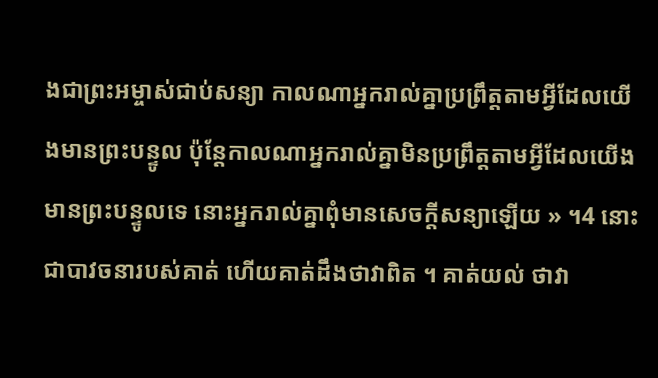ងជាព្រះអម្ចាស់ជាប់សន្យា កាលណាអ្នករាល់គ្នាប្រព្រឹត្តតាមអ្វីដែលយើងមានព្រះបន្ទូល ប៉ុន្តែកាលណាអ្នករាល់គ្នាមិនប្រព្រឹត្តតាមអ្វីដែលយើងមានព្រះបន្ទូលទេ នោះអ្នករាល់គ្នាពុំមានសេចក្ដីសន្យាឡើយ » ។4 នោះជាបាវចនារបស់គាត់ ហើយគាត់ដឹងថាវាពិត ។ គាត់យល់ ថាវា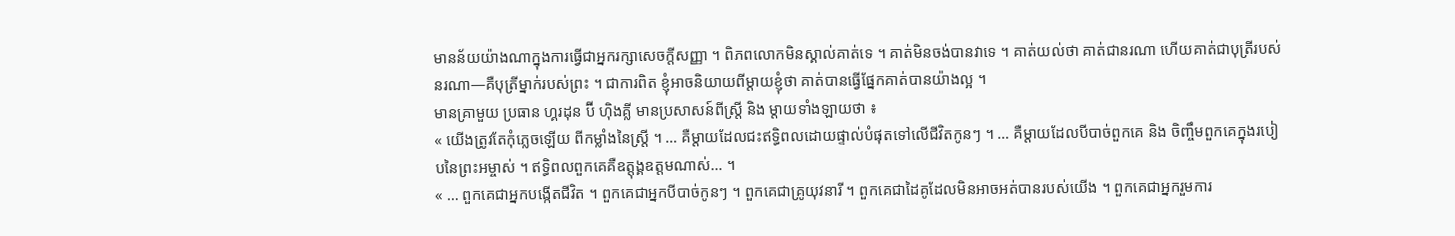មានន័យយ៉ាងណាក្នុងការធ្វើជាអ្នករក្សាសេចក្ដីសញ្ញា ។ ពិភពលោកមិនស្គាល់គាត់ទេ ។ គាត់មិនចង់បានវាទេ ។ គាត់យល់ថា គាត់ជានរណា ហើយគាត់ជាបុត្រីរបស់នរណា—គឺបុត្រីម្នាក់របស់ព្រះ ។ ជាការពិត ខ្ញុំអាចនិយាយពីម្ដាយខ្ញុំថា គាត់បានធ្វើផ្នែកគាត់បានយ៉ាងល្អ ។
មានគ្រាមួយ ប្រធាន ហ្គរដុន ប៊ី ហ៊ិងគ្លី មានប្រសាសន៍ពីស្ត្រី និង ម្ដាយទាំងឡាយថា ៖
« យើងត្រូវតែកុំភ្លេចឡើយ ពីកម្លាំងនៃស្ដ្រី ។ … គឺម្ដាយដែលជះឥទ្ធិពលដោយផ្ទាល់បំផុតទៅលើជីវិតកូនៗ ។ … គឺម្ដាយដែលបីបាច់ពួកគេ និង ចិញ្ចឹមពួកគេក្នុងរបៀបនៃព្រះអម្ចាស់ ។ ឥទ្ធិពលពួកគេគឺឧត្ដុង្គឧត្ដមណាស់… ។
« … ពួកគេជាអ្នកបង្កើតជីវិត ។ ពួកគេជាអ្នកបីបាច់កូនៗ ។ ពួកគេជាគ្រូយុវនារី ។ ពួកគេជាដៃគូដែលមិនអាចអត់បានរបស់យើង ។ ពួកគេជាអ្នករួមការ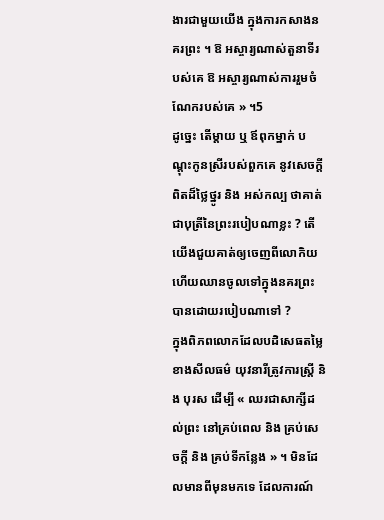ងារជាមួយយើង ក្នុងការកសាងនគរព្រះ ។ ឱ អស្ចារ្យណាស់តួនាទីរបស់គេ ឱ អស្ចារ្យណាស់ការរួមចំណែករបស់គេ » ។5
ដូច្នេះ តើម្ដាយ ឬ ឪពុកម្នាក់ បណ្ដុះកូនស្រីរបស់ពួកគេ នូវសេចក្ដីពិតដ៏ថ្លៃថ្នូរ និង អស់កល្ប ថាគាត់ជាបុត្រីនៃព្រះរបៀបណាខ្លះ ? តើយើងជួយគាត់ឲ្យចេញពីលោកិយ ហើយឈានចូលទៅក្នុងនគរព្រះបានដោយរបៀបណាទៅ ?
ក្នុងពិភពលោកដែលបដិសេធតម្លៃខាងសីលធម៌ យុវនារីត្រូវការស្ដ្រី និង បុរស ដើម្បី « ឈរជាសាក្សីដល់ព្រះ នៅគ្រប់ពេល និង គ្រប់សេចក្ដី និង គ្រប់ទីកន្លែង » ។ មិនដែលមានពីមុនមកទេ ដែលការណ៍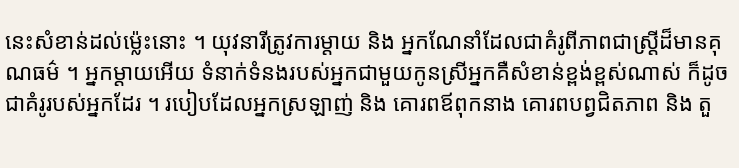នេះសំខាន់ដល់ម៉្លេះនោះ ។ យុវនារីត្រូវការម្ដាយ និង អ្នកណែនាំដែលជាគំរូពីភាពជាស្ដ្រីដ៏មានគុណធម៌ ។ អ្នកម្ដាយអើយ ទំនាក់ទំនងរបស់អ្នកជាមួយកូនស្រីអ្នកគឺសំខាន់ខ្ពង់ខ្ពស់ណាស់ ក៏ដូចជាគំរូរបស់អ្នកដែរ ។ របៀបដែលអ្នកស្រឡាញ់ និង គោរពឪពុកនាង គោរពបព្វជិតភាព និង តួ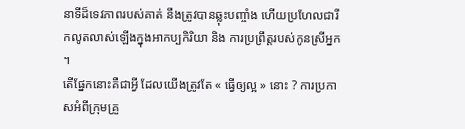នាទីដ៏ទេវភាពរបស់គាត់ នឹងត្រូវបានឆ្លុះបញ្ចាំង ហើយប្រហែលជារីកលូតលាស់ឡើងក្នុងអាកប្បកិរិយា និង ការប្រព្រឹត្តរបស់កូនស្រីអ្នក ។
តើផ្នែកនោះគឺជាអ្វី ដែលយើងត្រូវតែ « ធ្វើឲ្យល្អ » នោះ ? ការប្រកាសអំពីក្រុមគ្រួ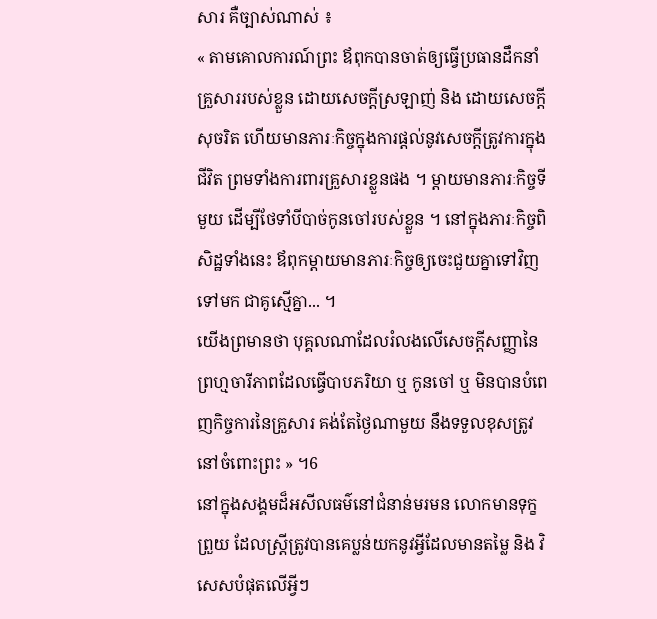សារ គឺច្បាស់ណាស់ ៖
« តាមគោលការណ៍ព្រះ ឪពុកបានចាត់ឲ្យធ្វើប្រធានដឹកនាំគ្រួសាររបស់ខ្លួន ដោយសេចក្តីស្រឡាញ់ និង ដោយសេចក្តីសុចរិត ហើយមានភារៈកិច្ចក្នុងការផ្តល់នូវសេចក្តីត្រូវការក្នុងជីវិត ព្រមទាំងការពារគ្រួសារខ្លួនផង ។ ម្តាយមានភារៈកិច្ចទីមួយ ដើម្បីថែទាំបីបាច់កូនចៅរបស់ខ្លួន ។ នៅក្នុងភារៈកិច្ចពិសិដ្ឋទាំងនេះ ឪពុកម្តាយមានភារៈកិច្ចឲ្យចេះជួយគ្នាទៅវិញទៅមក ជាគូស្មើគ្នា... ។
យើងព្រមានថា បុគ្គលណាដែលរំលងលើសេចក្តីសញ្ញានៃព្រហ្មចារីភាពដែលធ្វើបាបភរិយា ឬ កូនចៅ ឬ មិនបានបំពេញកិច្ចការនៃគ្រួសារ គង់តែថ្ងៃណាមួយ នឹងទទួលខុសត្រូវនៅចំពោះព្រះ » ។6
នៅក្នុងសង្គមដ៏អសីលធម៌នៅជំនាន់មរមន លោកមានទុក្ខព្រួយ ដែលស្ដ្រីត្រូវបានគេប្លន់យកនូវអ្វីដែលមានតម្លៃ និង វិសេសបំផុតលើអ្វីៗ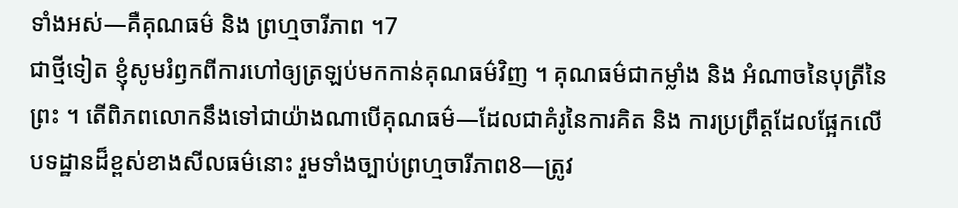ទាំងអស់—គឺគុណធម៌ និង ព្រហ្មចារីភាព ។7
ជាថ្មីទៀត ខ្ញុំសូមរំឭកពីការហៅឲ្យត្រឡប់មកកាន់គុណធម៌វិញ ។ គុណធម៌ជាកម្លាំង និង អំណាចនៃបុត្រីនៃព្រះ ។ តើពិភពលោកនឹងទៅជាយ៉ាងណាបើគុណធម៌—ដែលជាគំរូនៃការគិត និង ការប្រព្រឹត្តដែលផ្អែកលើបទដ្ឋានដ៏ខ្ពស់ខាងសីលធម៌នោះ រួមទាំងច្បាប់ព្រហ្មចារីភាព8—ត្រូវ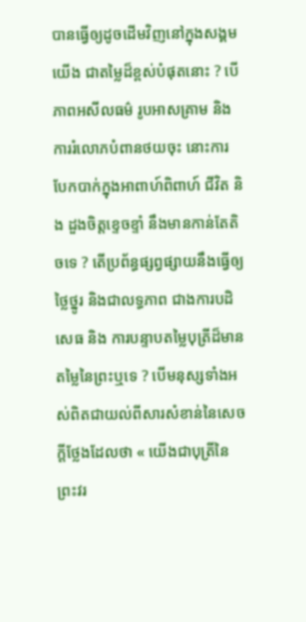បានធ្វើឲ្យដូចដើមវិញនៅក្នុងសង្គមយើង ជាតម្លៃដ៏ខ្ពស់បំផុតនោះ ? បើភាពអសីលធម៌ រូបអាសគ្រាម និង ការរំលោភបំពានថយចុះ នោះការបែកបាក់ក្នុងអាពាហ៍ពិពាហ៍ ជីវិត និង ដួងចិត្តខ្ទេចខ្ទាំ នឹងមានកាន់តែតិចទេ ? តើប្រព័ន្ធផ្សព្វផ្សាយនឹងធ្វើឲ្យថ្លៃថ្នូរ និងជាលទ្ធភាព ជាងការបដិសេធ និង ការបន្ទាបតម្លៃបុត្រីដ៏មានតម្លៃនៃព្រះឬទេ ? បើមនុស្សទាំងអស់ពិតជាយល់ពីសារសំខាន់នៃសេចក្ដីថ្លែងដែលថា « យើងជាបុត្រីនៃព្រះវរ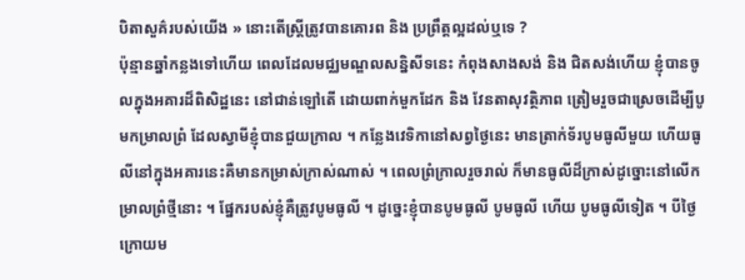បិតាសួគ៌របស់យើង » នោះតើស្ត្រីត្រូវបានគោរព និង ប្រព្រឹត្តល្អដល់ឬទេ ?
ប៉ុន្មានឆ្នាំកន្លងទៅហើយ ពេលដែលមជ្ឈមណ្ឌលសន្និសីទនេះ កំពុងសាងសង់ និង ជិតសង់ហើយ ខ្ញុំបានចូលក្នុងអគារដ៏ពិសិដ្ឋនេះ នៅជាន់ឡៅតើ ដោយពាក់មួកដែក និង វែនតាសុវត្ថិភាព ត្រៀមរួចជាស្រេចដើម្បីបូមកម្រាលព្រំ ដែលស្វាមីខ្ញុំបានជួយក្រាល ។ កន្លែងវេទិកានៅសព្វថ្ងៃនេះ មានត្រាក់ទ័របូមធូលីមួយ ហើយធូលីនៅក្នុងអគារនេះគឺមានកម្រាស់ក្រាស់ណាស់ ។ ពេលព្រំក្រាលរួចរាល់ ក៏មានធូលីដ៏ក្រាស់ដូច្នោះនៅលើកម្រាលព្រំថ្មីនោះ ។ ផ្នែករបស់ខ្ញុំគឺត្រូវបូមធូលី ។ ដូច្នេះខ្ញុំបានបូមធូលី បូមធូលី ហើយ បូមធូលីទៀត ។ បីថ្ងៃក្រោយម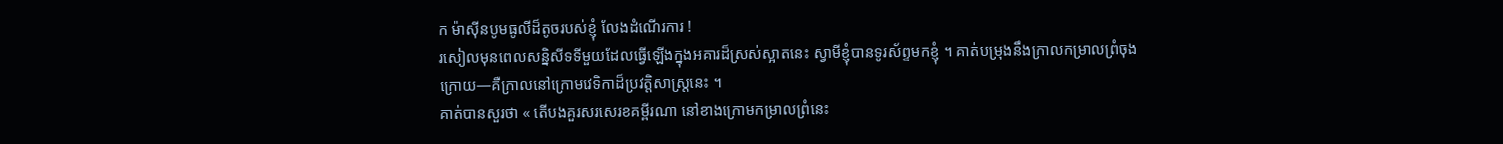ក ម៉ាស៊ីនបូមធូលីដ៏តូចរបស់ខ្ញុំ លែងដំណើរការ !
រសៀលមុនពេលសន្និសីទទីមួយដែលធ្វើឡើងក្នុងអគារដ៏ស្រស់ស្អាតនេះ ស្វាមីខ្ញុំបានទូរស័ព្ទមកខ្ញុំ ។ គាត់បម្រុងនឹងក្រាលកម្រាលព្រំចុងក្រោយ—គឺក្រាលនៅក្រោមវេទិកាដ៏ប្រវត្តិសាស្ត្រនេះ ។
គាត់បានសួរថា « តើបងគួរសរសេរខគម្ពីរណា នៅខាងក្រោមកម្រាលព្រំនេះ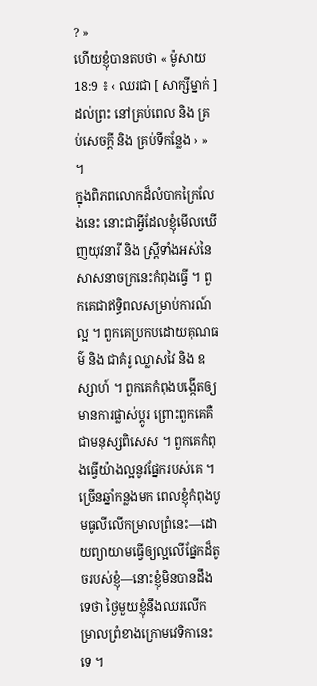? »
ហើយខ្ញុំបានតបថា « ម៉ូសាយ 18:9 ៖ ‹ ឈរជា [ សាក្សីម្នាក់ ] ដល់ព្រះ នៅគ្រប់ពេល និង គ្រប់សេចក្ដី និង គ្រប់ទីកន្លែង › » ។
ក្នុងពិភពលោកដ៏លំបាកក្រៃលែងនេះ នោះជាអ្វីដែលខ្ញុំមើលឃើញយុវនារី និង ស្ដ្រីទាំងអស់នៃសាសនាចក្រនេះកំពុងធ្វើ ។ ពួកគេជាឥទ្ធិពលសម្រាប់ការណ៍ល្អ ។ ពួកគេប្រកបដោយគុណធម៌ និង ជាគំរូ ឈ្លាសវៃ និង ឧស្សាហ៍ ។ ពួកគេកំពុងបង្កើតឲ្យមានការផ្លាស់ប្ដូរ ព្រោះពួកគេគឺជាមនុស្សពិសេស ។ ពួកគេកំពុងធ្វើយ៉ាងល្អនូវផ្នែករបស់គេ ។
ច្រើនឆ្នាំកន្លងមក ពេលខ្ញុំកំពុងបូមធូលីលើកម្រាលព្រំនេះ—ដោយព្យាយាមធ្វើឲ្យល្អលើផ្នែកដ៏តូចរបស់ខ្ញុំ—នោះខ្ញុំមិនបានដឹងទេថា ថ្ងៃមួយខ្ញុំនឹងឈរលើកម្រាលព្រំខាងក្រោមវេទិកានេះទេ ។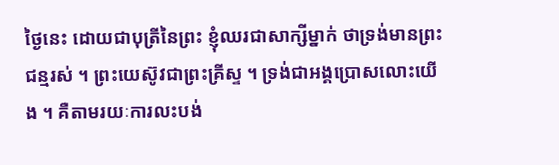ថ្ងៃនេះ ដោយជាបុត្រីនៃព្រះ ខ្ញុំឈរជាសាក្សីម្នាក់ ថាទ្រង់មានព្រះជន្មរស់ ។ ព្រះយេស៊ូវជាព្រះគ្រីស្ទ ។ ទ្រង់ជាអង្គប្រោសលោះយើង ។ គឺតាមរយៈការលះបង់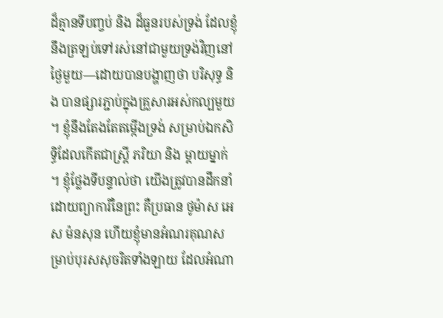ដ៏គ្មានទីបញ្ចប់ និង ដ៏ធួនរបស់ទ្រង់ ដែលខ្ញុំនឹងត្រឡប់ទៅរស់នៅជាមួយទ្រង់វិញនៅថ្ងៃមួយ—ដោយបានបង្ហាញថា បរិសុទ្ធ និង បានផ្សារភ្ជាប់ក្នុងគ្រួសារអស់កល្បមួយ ។ ខ្ញុំនឹងតែងតែតម្កើងទ្រង់ សម្រាប់ឯកសិទ្ធិដែលកើតជាស្ត្រី ភរិយា និង ម្ដាយម្នាក់ ។ ខ្ញុំថ្លែងទីបន្ទាល់ថា យើងត្រូវបានដឹកនាំដោយព្យាការីនៃព្រះ គឺប្រធាន ថូម៉ាស អេស ម៉នសុន ហើយខ្ញុំមានអំណរគុណសម្រាប់បុរសសុចរិតទាំងឡាយ ដែលអំណា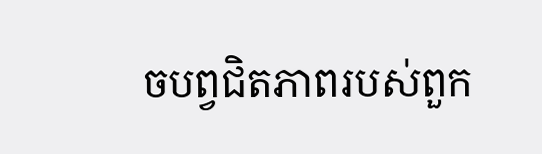ចបព្វជិតភាពរបស់ពួក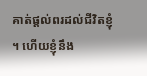គាត់ផ្ដល់ពរដល់ជីវិតខ្ញុំ ។ ហើយខ្ញុំនឹង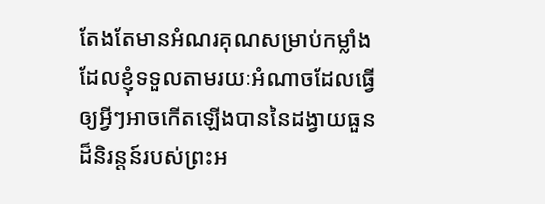តែងតែមានអំណរគុណសម្រាប់កម្លាំង ដែលខ្ញុំទទួលតាមរយៈអំណាចដែលធ្វើឲ្យអ្វីៗអាចកើតឡើងបាននៃដង្វាយធួនដ៏និរន្តន៍របស់ព្រះអ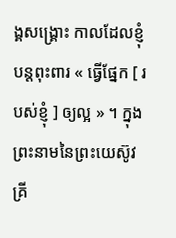ង្គសង្គ្រោះ កាលដែលខ្ញុំបន្តពុះពារ « ធ្វើផ្នែក [ របស់ខ្ញុំ ] ឲ្យល្អ » ។ ក្នុងព្រះនាមនៃព្រះយេស៊ូវគ្រី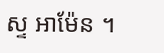ស្ទ អាម៉ែន ។